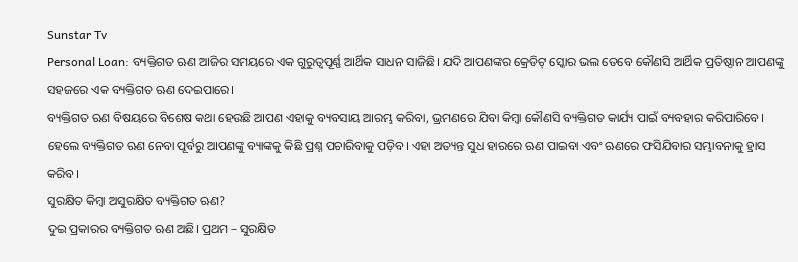Sunstar Tv
Personal Loan: ବ୍ୟକ୍ତିଗତ ଋଣ ଆଜିର ସମୟରେ ଏକ ଗୁରୁତ୍ୱପୂର୍ଣ୍ଣ ଆର୍ଥିକ ସାଧନ ସାଜିଛି। ଯଦି ଆପଣଙ୍କର କ୍ରେଡିଟ୍ ସ୍କୋର ଭଲ ତେବେ କୌଣସି ଆର୍ଥିକ ପ୍ରତିଷ୍ଠାନ ଆପଣଙ୍କୁ ସହଜରେ ଏକ ବ୍ୟକ୍ତିଗତ ଋଣ ଦେଇପାରେ।
ବ୍ୟକ୍ତିଗତ ଋଣ ବିଷୟରେ ବିଶେଷ କଥା ହେଉଛି ଆପଣ ଏହାକୁ ବ୍ୟବସାୟ ଆରମ୍ଭ କରିବା, ଭ୍ରମଣରେ ଯିବା କିମ୍ବା କୌଣସି ବ୍ୟକ୍ତିଗତ କାର୍ଯ୍ୟ ପାଇଁ ବ୍ୟବହାର କରିପାରିବେ।
ହେଲେ ବ୍ୟକ୍ତିଗତ ଋଣ ନେବା ପୂର୍ବରୁ ଆପଣଙ୍କୁ ବ୍ୟାଙ୍କକୁ କିଛି ପ୍ରଶ୍ନ ପଚାରିବାକୁ ପଡ଼ିବ। ଏହା ଅତ୍ୟନ୍ତ ସୁଧ ହାରରେ ଋଣ ପାଇବା ଏବଂ ଋଣରେ ଫସିଯିବାର ସମ୍ଭାବନାକୁ ହ୍ରାସ କରିବ।
ସୁରକ୍ଷିତ କିମ୍ବା ଅସୁରକ୍ଷିତ ବ୍ୟକ୍ତିଗତ ଋଣ?
ଦୁଇ ପ୍ରକାରର ବ୍ୟକ୍ତିଗତ ଋଣ ଅଛି। ପ୍ରଥମ – ସୁରକ୍ଷିତ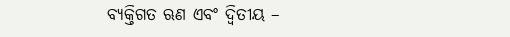ବ୍ୟକ୍ତିଗତ ଋଣ ଏବଂ ଦ୍ୱିତୀୟ –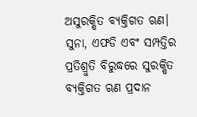ଅସୁରକ୍ଷିତ ବ୍ୟକ୍ତିଗତ ଋଣ। ସୁନା, ଏଫଡି ଏବଂ ସମ୍ପତ୍ତିର ପ୍ରତିଶ୍ରୁତି ବିରୁଦ୍ଧରେ ସୁରକ୍ଷିତ ବ୍ୟକ୍ତିଗତ ଋଣ ପ୍ରଦାନ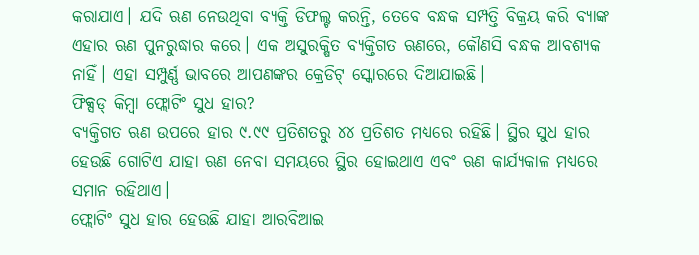କରାଯାଏ। ଯଦି ଋଣ ନେଉଥିବା ବ୍ୟକ୍ତି ଡିଫଲ୍ଟ କରନ୍ତି, ତେବେ ବନ୍ଧକ ସମ୍ପତ୍ତି ବିକ୍ରୟ କରି ବ୍ୟାଙ୍କ ଏହାର ଋଣ ପୁନରୁଦ୍ଧାର କରେ। ଏକ ଅସୁରକ୍ଷିତ ବ୍ୟକ୍ତିଗତ ଋଣରେ, କୌଣସି ବନ୍ଧକ ଆବଶ୍ୟକ ନାହିଁ। ଏହା ସମ୍ପୁର୍ଣ୍ଣ ଭାବରେ ଆପଣଙ୍କର କ୍ରେଡିଟ୍ ସ୍କୋରରେ ଦିଆଯାଇଛି।
ଫିକ୍ସଡ୍ କିମ୍ବା ଫ୍ଲୋଟିଂ ସୁଧ ହାର?
ବ୍ୟକ୍ତିଗତ ଋଣ ଉପରେ ହାର ୯.୯୯ ପ୍ରତିଶତରୁ ୪୪ ପ୍ରତିଶତ ମଧ୍ୟରେ ରହିଛି। ସ୍ଥିର ସୁଧ ହାର ହେଉଛି ଗୋଟିଏ ଯାହା ଋଣ ନେବା ସମୟରେ ସ୍ଥିର ହୋଇଥାଏ ଏବଂ ଋଣ କାର୍ଯ୍ୟକାଳ ମଧ୍ୟରେ ସମାନ ରହିଥାଏ।
ଫ୍ଲୋଟିଂ ସୁଧ ହାର ହେଉଛି ଯାହା ଆରବିଆଇ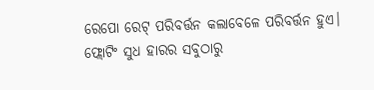ରେପୋ ରେଟ୍ ପରିବର୍ତ୍ତନ କଲାବେଳେ ପରିବର୍ତ୍ତନ ହୁଏ। ଫ୍ଲୋଟିଂ ସୁଧ ହାରର ସବୁଠାରୁ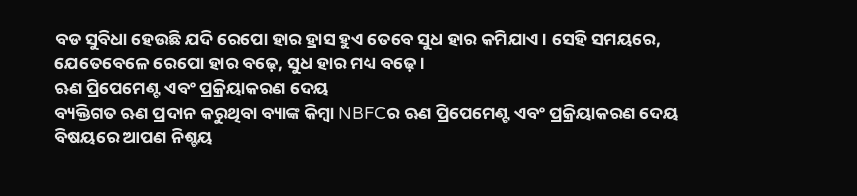ବଡ ସୁବିଧା ହେଉଛି ଯଦି ରେପୋ ହାର ହ୍ରାସ ହୁଏ ତେବେ ସୁଧ ହାର କମିଯାଏ। ସେହି ସମୟରେ, ଯେତେବେଳେ ରେପୋ ହାର ବଢ଼େ, ସୁଧ ହାର ମଧ୍ୟ ବଢ଼େ।
ଋଣ ପ୍ରିପେମେଣ୍ଟ ଏବଂ ପ୍ରକ୍ରିୟାକରଣ ଦେୟ
ବ୍ୟକ୍ତିଗତ ଋଣ ପ୍ରଦାନ କରୁଥିବା ବ୍ୟାଙ୍କ କିମ୍ବା NBFCର ଋଣ ପ୍ରିପେମେଣ୍ଟ ଏବଂ ପ୍ରକ୍ରିୟାକରଣ ଦେୟ ବିଷୟରେ ଆପଣ ନିଶ୍ଚୟ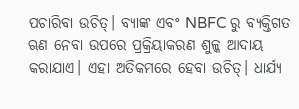ପଚାରିବା ଉଚିତ୍। ବ୍ୟାଙ୍କ ଏବଂ NBFC ରୁ ବ୍ୟକ୍ତିଗତ ଋଣ ନେବା ଉପରେ ପ୍ରକ୍ରିୟାକରଣ ଶୁଳ୍କ ଆଦାୟ କରାଯାଏ। ଏହା ଅତିକମରେ ହେବା ଉଚିତ୍। ଧାର୍ଯ୍ୟ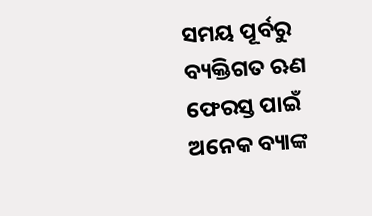ସମୟ ପୂର୍ବରୁ ବ୍ୟକ୍ତିଗତ ଋଣ ଫେରସ୍ତ ପାଇଁ ଅନେକ ବ୍ୟାଙ୍କ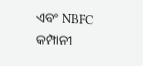ଏବଂ NBFC କମ୍ପାନୀ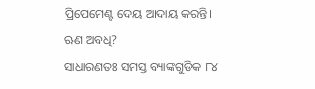ପ୍ରିପେମେଣ୍ଟ ଦେୟ ଆଦାୟ କରନ୍ତି।
ଋଣ ଅବଧି?
ସାଧାରଣତଃ ସମସ୍ତ ବ୍ୟାଙ୍କଗୁଡିକ ୮୪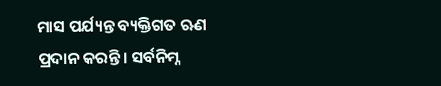ମାସ ପର୍ଯ୍ୟନ୍ତ ବ୍ୟକ୍ତିଗତ ଋଣ ପ୍ରଦାନ କରନ୍ତି। ସର୍ବନିମ୍ନ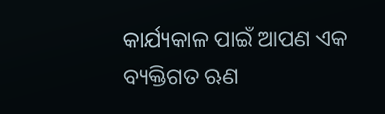କାର୍ଯ୍ୟକାଳ ପାଇଁ ଆପଣ ଏକ ବ୍ୟକ୍ତିଗତ ଋଣ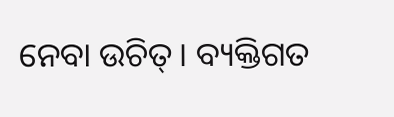ନେବା ଉଚିତ୍। ବ୍ୟକ୍ତିଗତ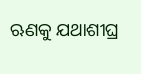ଋଣକୁ ଯଥାଶୀଘ୍ର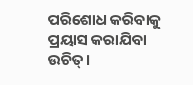ପରିଶୋଧ କରିବାକୁ ପ୍ରୟାସ କରାଯିବା ଉଚିତ୍।